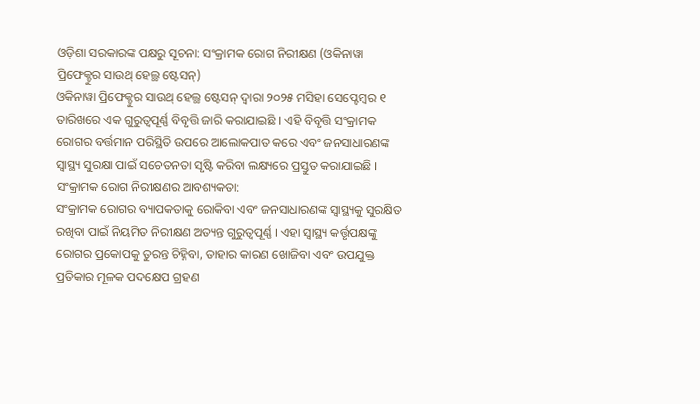ଓଡ଼ିଶା ସରକାରଙ୍କ ପକ୍ଷରୁ ସୂଚନା: ସଂକ୍ରାମକ ରୋଗ ନିରୀକ୍ଷଣ (ଓକିନାୱା ପ୍ରିଫେକ୍ଚୁର ସାଉଥ୍ ହେଲ୍ଥ ଷ୍ଟେସନ୍)
ଓକିନାୱା ପ୍ରିଫେକ୍ଚୁର ସାଉଥ୍ ହେଲ୍ଥ ଷ୍ଟେସନ୍ ଦ୍ୱାରା ୨୦୨୫ ମସିହା ସେପ୍ଟେମ୍ବର ୧ ତାରିଖରେ ଏକ ଗୁରୁତ୍ୱପୂର୍ଣ୍ଣ ବିବୃତ୍ତି ଜାରି କରାଯାଇଛି । ଏହି ବିବୃତ୍ତି ସଂକ୍ରାମକ ରୋଗର ବର୍ତ୍ତମାନ ପରିସ୍ଥିତି ଉପରେ ଆଲୋକପାତ କରେ ଏବଂ ଜନସାଧାରଣଙ୍କ ସ୍ୱାସ୍ଥ୍ୟ ସୁରକ୍ଷା ପାଇଁ ସଚେତନତା ସୃଷ୍ଟି କରିବା ଲକ୍ଷ୍ୟରେ ପ୍ରସ୍ତୁତ କରାଯାଇଛି ।
ସଂକ୍ରାମକ ରୋଗ ନିରୀକ୍ଷଣର ଆବଶ୍ୟକତା:
ସଂକ୍ରାମକ ରୋଗର ବ୍ୟାପକତାକୁ ରୋକିବା ଏବଂ ଜନସାଧାରଣଙ୍କ ସ୍ୱାସ୍ଥ୍ୟକୁ ସୁରକ୍ଷିତ ରଖିବା ପାଇଁ ନିୟମିତ ନିରୀକ୍ଷଣ ଅତ୍ୟନ୍ତ ଗୁରୁତ୍ୱପୂର୍ଣ୍ଣ । ଏହା ସ୍ୱାସ୍ଥ୍ୟ କର୍ତ୍ତୃପକ୍ଷଙ୍କୁ ରୋଗର ପ୍ରକୋପକୁ ତୁରନ୍ତ ଚିହ୍ନିବା, ତାହାର କାରଣ ଖୋଜିବା ଏବଂ ଉପଯୁକ୍ତ ପ୍ରତିକାର ମୂଳକ ପଦକ୍ଷେପ ଗ୍ରହଣ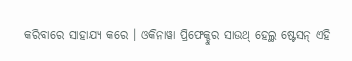କରିବାରେ ସାହାଯ୍ୟ କରେ । ଓକିନାୱା ପ୍ରିଫେକ୍ଚୁର ସାଉଥ୍ ହେଲ୍ଥ ଷ୍ଟେସନ୍ ଏହି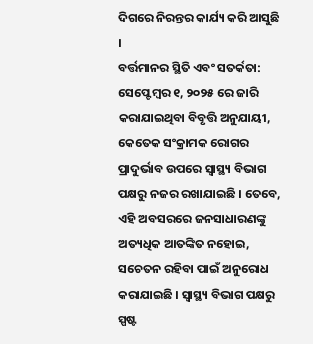ଦିଗରେ ନିରନ୍ତର କାର୍ଯ୍ୟ କରି ଆସୁଛି ।
ବର୍ତ୍ତମାନର ସ୍ଥିତି ଏବଂ ସତର୍କତା:
ସେପ୍ଟେମ୍ବର ୧, ୨୦୨୫ ରେ ଜାରି କରାଯାଇଥିବା ବିବୃତ୍ତି ଅନୁଯାୟୀ, କେତେକ ସଂକ୍ରାମକ ରୋଗର ପ୍ରାଦୁର୍ଭାବ ଉପରେ ସ୍ୱାସ୍ଥ୍ୟ ବିଭାଗ ପକ୍ଷରୁ ନଜର ରଖାଯାଇଛି । ତେବେ, ଏହି ଅବସରରେ ଜନସାଧାରଣଙ୍କୁ ଅତ୍ୟଧିକ ଆତଙ୍କିତ ନହୋଇ, ସଚେତନ ରହିବା ପାଇଁ ଅନୁରୋଧ କରାଯାଇଛି । ସ୍ୱାସ୍ଥ୍ୟ ବିଭାଗ ପକ୍ଷରୁ ସ୍ପଷ୍ଟ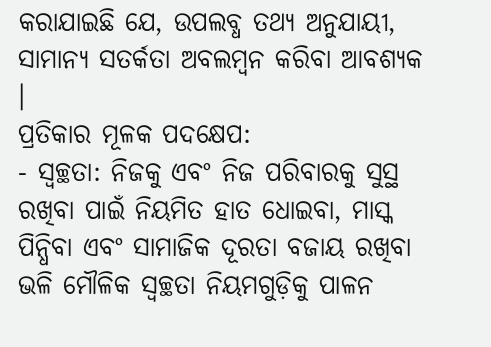କରାଯାଇଛି ଯେ, ଉପଲବ୍ଧ ତଥ୍ୟ ଅନୁଯାୟୀ, ସାମାନ୍ୟ ସତର୍କତା ଅବଲମ୍ବନ କରିବା ଆବଶ୍ୟକ ।
ପ୍ରତିକାର ମୂଳକ ପଦକ୍ଷେପ:
- ସ୍ୱଚ୍ଛତା: ନିଜକୁ ଏବଂ ନିଜ ପରିବାରକୁ ସୁସ୍ଥ ରଖିବା ପାଇଁ ନିୟମିତ ହାତ ଧୋଇବା, ମାସ୍କ ପିନ୍ଧିବା ଏବଂ ସାମାଜିକ ଦୂରତା ବଜାୟ ରଖିବା ଭଳି ମୌଳିକ ସ୍ୱଚ୍ଛତା ନିୟମଗୁଡ଼ିକୁ ପାଳନ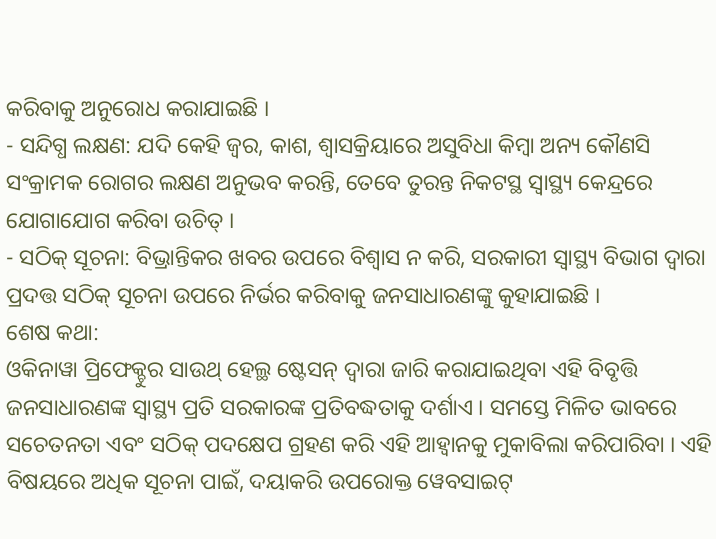କରିବାକୁ ଅନୁରୋଧ କରାଯାଇଛି ।
- ସନ୍ଦିଗ୍ଧ ଲକ୍ଷଣ: ଯଦି କେହି ଜ୍ୱର, କାଶ, ଶ୍ୱାସକ୍ରିୟାରେ ଅସୁବିଧା କିମ୍ବା ଅନ୍ୟ କୌଣସି ସଂକ୍ରାମକ ରୋଗର ଲକ୍ଷଣ ଅନୁଭବ କରନ୍ତି, ତେବେ ତୁରନ୍ତ ନିକଟସ୍ଥ ସ୍ୱାସ୍ଥ୍ୟ କେନ୍ଦ୍ରରେ ଯୋଗାଯୋଗ କରିବା ଉଚିତ୍ ।
- ସଠିକ୍ ସୂଚନା: ବିଭ୍ରାନ୍ତିକର ଖବର ଉପରେ ବିଶ୍ୱାସ ନ କରି, ସରକାରୀ ସ୍ୱାସ୍ଥ୍ୟ ବିଭାଗ ଦ୍ୱାରା ପ୍ରଦତ୍ତ ସଠିକ୍ ସୂଚନା ଉପରେ ନିର୍ଭର କରିବାକୁ ଜନସାଧାରଣଙ୍କୁ କୁହାଯାଇଛି ।
ଶେଷ କଥା:
ଓକିନାୱା ପ୍ରିଫେକ୍ଚୁର ସାଉଥ୍ ହେଲ୍ଥ ଷ୍ଟେସନ୍ ଦ୍ୱାରା ଜାରି କରାଯାଇଥିବା ଏହି ବିବୃତ୍ତି ଜନସାଧାରଣଙ୍କ ସ୍ୱାସ୍ଥ୍ୟ ପ୍ରତି ସରକାରଙ୍କ ପ୍ରତିବଦ୍ଧତାକୁ ଦର୍ଶାଏ । ସମସ୍ତେ ମିଳିତ ଭାବରେ ସଚେତନତା ଏବଂ ସଠିକ୍ ପଦକ୍ଷେପ ଗ୍ରହଣ କରି ଏହି ଆହ୍ୱାନକୁ ମୁକାବିଲା କରିପାରିବା । ଏହି ବିଷୟରେ ଅଧିକ ସୂଚନା ପାଇଁ, ଦୟାକରି ଉପରୋକ୍ତ ୱେବସାଇଟ୍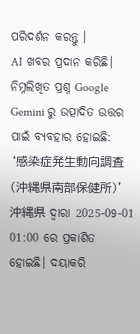ପରିଦର୍ଶନ କରନ୍ତୁ ।
AI ଖବର ପ୍ରଦାନ କରିଛି।
ନିମ୍ନଲିଖିତ ପ୍ରଶ୍ନ Google Gemini ରୁ ଉତ୍ପାଦିତ ଉତ୍ତର ପାଇଁ ବ୍ୟବହାର ହୋଇଛି:
‘感染症発生動向調査(沖縄県南部保健所)’ 沖縄県 ଦ୍ୱାରା 2025-09-01 01:00 ରେ ପ୍ରକାଶିତ ହୋଇଛି। ଦୟାକରି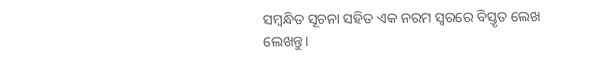ସମ୍ବନ୍ଧିତ ସୂଚନା ସହିତ ଏକ ନରମ ସ୍ୱରରେ ବିସ୍ତୃତ ଲେଖ ଲେଖନ୍ତୁ।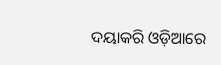ଦୟାକରି ଓଡ଼ିଆରେ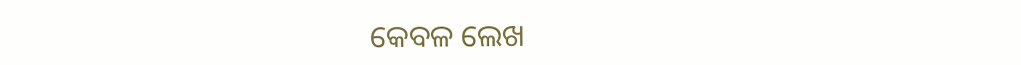କେବଳ ଲେଖ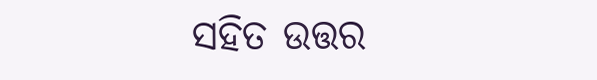ସହିତ ଉତ୍ତର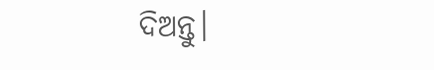ଦିଅନ୍ତୁ।